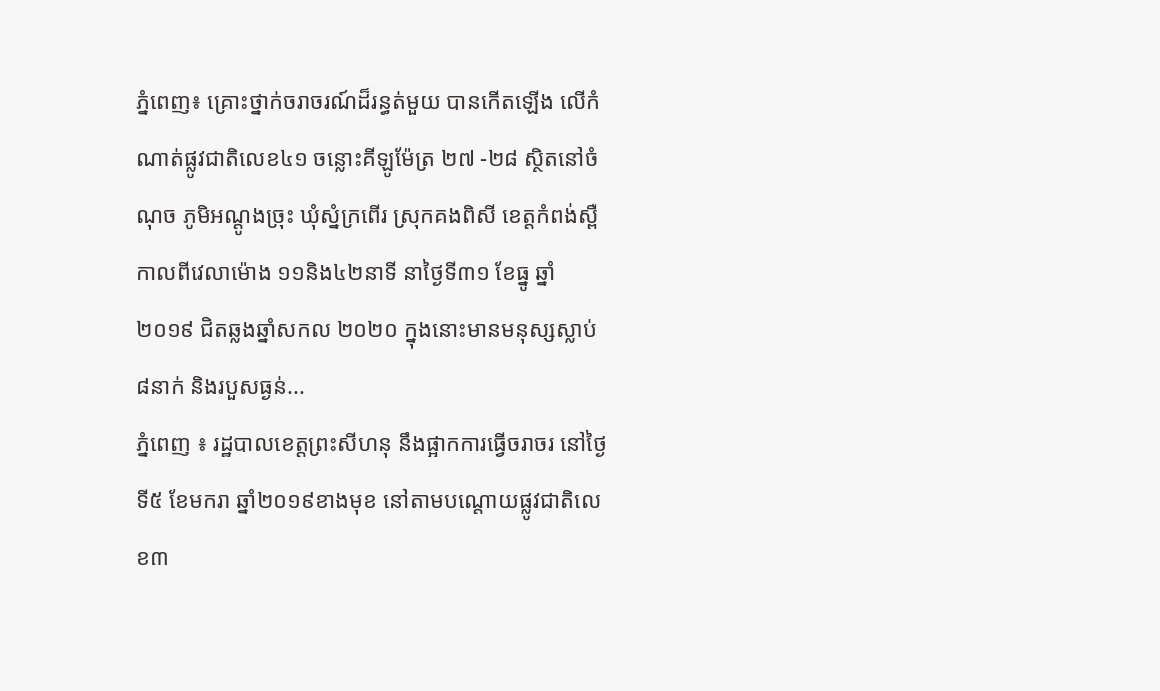ភ្នំពេញ៖ គ្រោះថ្នាក់ចរាចរណ៍ដ៏រន្ធត់មួយ បានកើតឡើង លើកំណាត់ផ្លូវជាតិលេខ៤១ ចន្លោះគីឡូម៉ែត្រ ២៧ -២៨ ស្ថិតនៅចំណុច ភូមិអណ្ដូងច្រុះ ឃុំស្នំក្រពើរ ស្រុកគងពិសី ខេត្តកំពង់ស្ពឺ កាលពីវេលាម៉ោង ១១និង៤២នាទី នាថៃ្ងទី៣១ ខែធ្នូ ឆ្នាំ២០១៩ ជិតឆ្លងឆ្នាំសកល ២០២០ ក្នុងនោះមានមនុស្សស្លាប់ ៨នាក់ និងរបួសធ្ងន់...
ភ្នំពេញ ៖ រដ្ឋបាលខេត្តព្រះសីហនុ នឹងផ្អាកការធ្វើចរាចរ នៅថ្ងៃទី៥ ខែមករា ឆ្នាំ២០១៩ខាងមុខ នៅតាមបណ្ដោយផ្លូវជាតិលេខ៣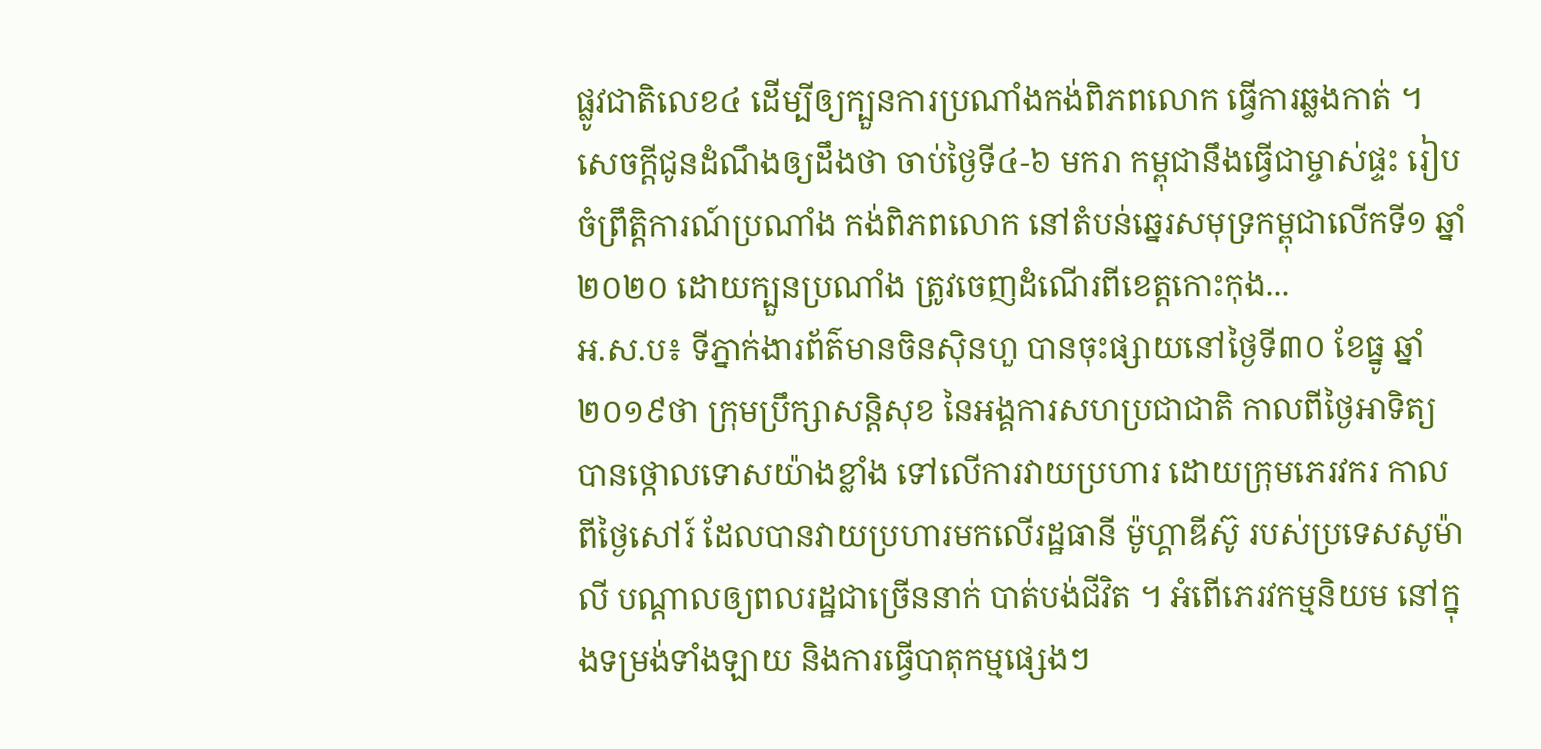ផ្លូវជាតិលេខ៤ ដើម្បីឲ្យក្បួនការប្រណាំងកង់ពិភពលោក ធ្វើការឆ្លងកាត់ ។ សេចក្តីជូនដំណឹងឲ្យដឹងថា ចាប់ថ្ងៃទី៤-៦ មករា កម្ពុជានឹងធ្វើជាម្ចាស់ផ្ទះ រៀបចំព្រឹត្តិការណ៍ប្រណាំង កង់ពិភពលោក នៅតំបន់ឆ្នេរសមុទ្រកម្ពុជាលើកទី១ ឆ្នាំ២០២០ ដោយក្បួនប្រណាំង ត្រូវចេញដំណើរពីខេត្តកោះកុង...
អ.ស.ប៖ ទីភ្នាក់ងារព័ត៌មានចិនស៊ិនហួ បានចុះផ្សាយនៅថ្ងៃទី៣០ ខែធ្នូ ឆ្នាំ២០១៩ថា ក្រុមប្រឹក្សាសន្តិសុខ នៃអង្គការសហប្រជាជាតិ កាលពីថ្ងៃអាទិត្យ បានថ្កោលទោសយ៉ាងខ្លាំង ទៅលើការវាយប្រហារ ដោយក្រុមភេរវករ កាលពីថ្ងៃសៅរ៍ ដែលបានវាយប្រហារមកលើរដ្ឋធានី ម៉ូហ្គាឌីស៊ូ របស់ប្រទេសសូម៉ាលី បណ្តាលឲ្យពលរដ្ឋជាច្រើននាក់ បាត់បង់ជីវិត ។ អំពើភេរវកម្មនិយម នៅក្នុងទម្រង់ទាំងឡាយ និងការធ្វើបាតុកម្មផ្សេងៗ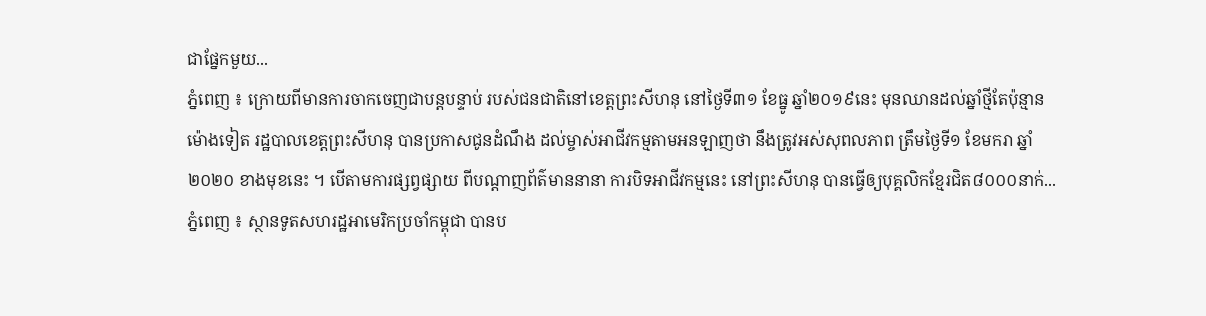ជាផ្នែកមួយ...
ភ្នំពេញ ៖ ក្រោយពីមានការចាកចេញជាបន្តបន្ទាប់ របស់ជនជាតិនៅខេត្តព្រះសីហនុ នៅថ្ងៃទី៣១ ខែធ្នូ ឆ្នាំ២០១៩នេះ មុនឈានដល់ឆ្នាំថ្មីតែប៉ុន្មានម៉ោងទៀត រដ្ឋបាលខេត្តព្រះសីហនុ បានប្រកាសជូនដំណឹង ដល់ម្ចាស់អាជីវកម្មតាមអនឡាញថា នឹងត្រូវអស់សុពលភាព ត្រឹមថ្ងៃទី១ ខែមករា ឆ្នាំ២០២០ ខាងមុខនេះ ។ បើតាមការផ្សព្វផ្សាយ ពីបណ្តាញព័ត៌មាននានា ការបិទអាជីវកម្មនេះ នៅព្រះសីហនុ បានធ្វើឲ្យបុគ្គលិកខ្មែរជិត៨០០០នាក់...
ភ្នំពេញ ៖ ស្ថានទូតសហរដ្ឋអាមេរិកប្រចាំកម្ពុជា បានប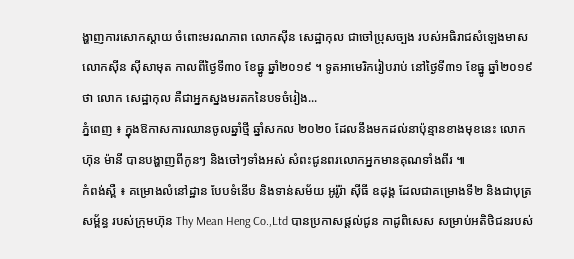ង្ហាញការសោកស្តាយ ចំពោះមរណភាព លោកស៊ីន សេដ្ឋាកុល ជាចៅប្រុសច្បង របស់អធិរាជសំឡេងមាស លោកស៊ីន ស៊ីសាមុត កាលពីថ្ងៃទី៣០ ខែធ្នូ ឆ្នាំ២០១៩ ។ ទូតអាមេរិករៀបរាប់ នៅថ្ងៃទី៣១ ខែធ្នូ ឆ្នាំ២០១៩ថា លោក សេដ្ឋាកុល គឺជាអ្នកស្នងមរតកនៃបទចំរៀង...
ភ្នំពេញ ៖ ក្នុងឱកាសការឈានចូលឆ្នាំថ្មី ឆ្នាំសកល ២០២០ ដែលនឹងមកដល់នាប៉ុន្មានខាងមុខនេះ លោក ហ៊ុន ម៉ានី បានបង្ហាញពីកូនៗ និងចៅៗទាំងអស់ សំពះជូនពរលោកអ្នកមានគុណទាំងពីរ ៕
កំពង់ស្ពឺ ៖ គម្រោងលំនៅដ្ឋាន បែបទំនើប និងទាន់សម័យ អូរ៉ូរ៉ា ស៊ីធី ឧដុង្គ ដែលជាគម្រោងទី២ និងជាបុត្រសម្ព័ន្ធ របស់ក្រុមហ៊ុន Thy Mean Heng Co.,Ltd បានប្រកាសផ្តល់ជូន កាដូពិសេស សម្រាប់អតិថិជនរបស់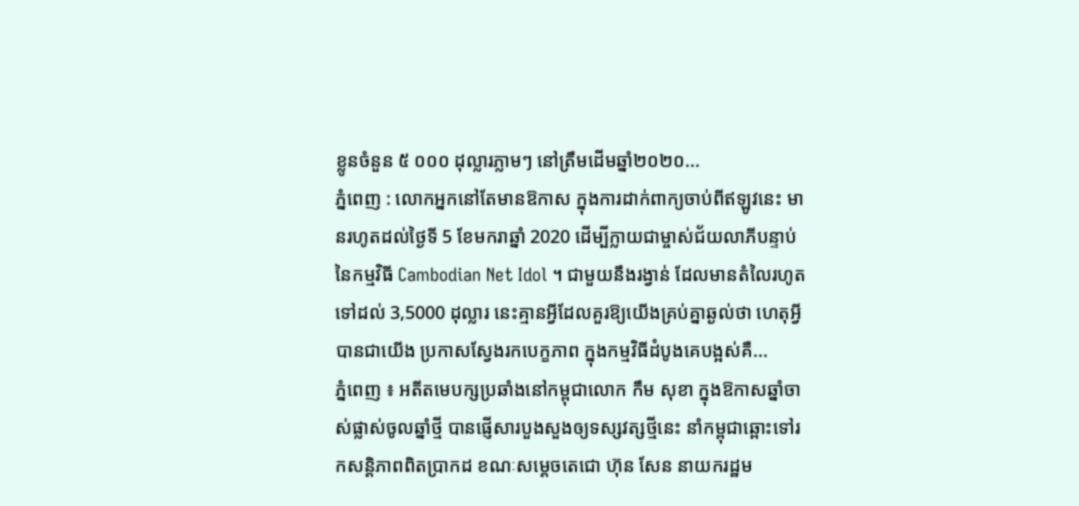ខ្លូនចំនួន ៥ ០០០ ដុល្លារភ្លាមៗ នៅត្រឹមដើមឆ្នាំ២០២០...
ភ្នំពេញ : លោកអ្នកនៅតែមានឱកាស ក្នុងការដាក់ពាក្យចាប់ពីឥឡូវនេះ មានរហូតដល់ថ្ងៃទី 5 ខែមករាឆ្នាំ 2020 ដើម្បីក្លាយជាម្ចាស់ជ័យលាភីបន្ទាប់ នៃកម្មវិធី Cambodian Net Idol ។ ជាមួយនឹងរង្វាន់ ដែលមានតំលៃរហូតទៅដល់ 3,5000 ដុល្លារ នេះគ្មានអ្វីដែលគួរឱ្យយើងគ្រប់គ្នាឆ្ងល់ថា ហេតុអ្វីបានជាយើង ប្រកាសស្វែងរកបេក្ខភាព ក្នុងកម្មវិធីដំបូងគេបង្អស់គឺ...
ភ្នំពេញ ៖ អតីតមេបក្សប្រឆាំងនៅកម្ពុជាលោក កឹម សុខា ក្នុងឱកាសឆ្នាំចាស់ផ្លាស់ចូលឆ្នាំថ្មី បានផ្ញើសារបួងសួងឲ្យទស្សវត្សថ្មីនេះ នាំកម្ពុជាឆ្ពោះទៅរកសន្តិភាពពិតប្រាកដ ខណៈសម្តេចតេជោ ហ៊ុន សែន នាយករដ្ឋម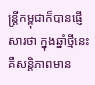ន្រ្តីកម្ពុជាក៏បានផ្ញើសារថា ក្នុងឆ្នាំថ្មីនេះ គឺសន្តិភាពមាន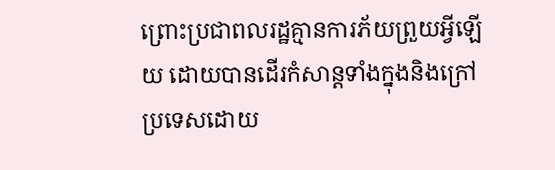ព្រោះប្រជាពលរដ្ឋគ្មានការភ័យព្រួយអ្វីឡើយ ដោយបានដើរកំសាន្តទាំងក្នុងនិងក្រៅប្រទេសដោយ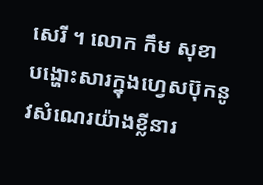សេរី ។ លោក កឹម សុខា បង្ហោះសារក្នុងហ្វេសប៊ុកនូវសំណេរយ៉ាងខ្លីនារ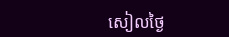សៀលថ្ងៃ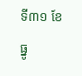ទី៣១ ខែធ្នូ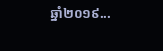ឆ្នាំ២០១៩...